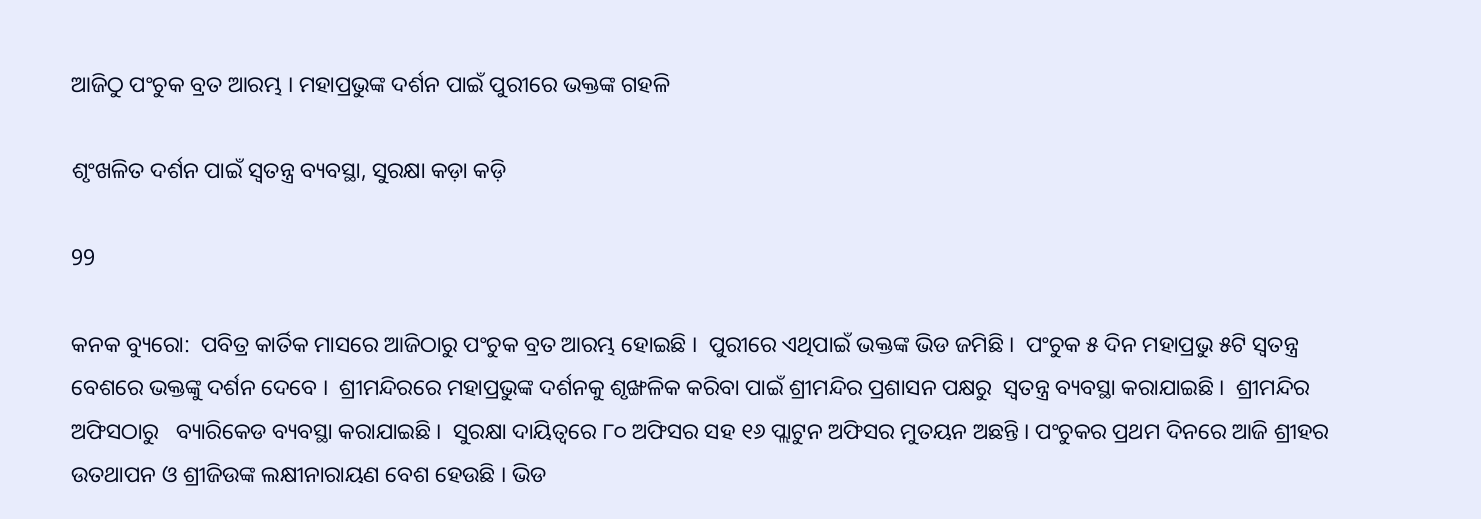ଆଜିଠୁ ପଂଚୁକ ବ୍ରତ ଆରମ୍ଭ । ମହାପ୍ରଭୁଙ୍କ ଦର୍ଶନ ପାଇଁ ପୁରୀରେ ଭକ୍ତଙ୍କ ଗହଳି

ଶୃଂଖଳିତ ଦର୍ଶନ ପାଇଁ ସ୍ୱତନ୍ତ୍ର ବ୍ୟବସ୍ଥା, ସୁରକ୍ଷା କଡ଼ା କଡ଼ି

99

କନକ ବ୍ୟୁରୋ:  ପବିତ୍ର କାର୍ତିକ ମାସରେ ଆଜିଠାରୁ ପଂଚୁକ ବ୍ରତ ଆରମ୍ଭ ହୋଇଛି ।  ପୁରୀରେ ଏଥିପାଇଁ ଭକ୍ତଙ୍କ ଭିଡ ଜମିଛି ।  ପଂଚୁକ ୫ ଦିନ ମହାପ୍ରଭୁ ୫ଟି ସ୍ୱତନ୍ତ୍ର ବେଶରେ ଭକ୍ତଙ୍କୁ ଦର୍ଶନ ଦେବେ ।  ଶ୍ରୀମନ୍ଦିରରେ ମହାପ୍ରଭୁଙ୍କ ଦର୍ଶନକୁ ଶୃଙ୍ଖଳିକ କରିବା ପାଇଁ ଶ୍ରୀମନ୍ଦିର ପ୍ରଶାସନ ପକ୍ଷରୁ  ସ୍ୱତନ୍ତ୍ର ବ୍ୟବସ୍ଥା କରାଯାଇଛି ।  ଶ୍ରୀମନ୍ଦିର ଅଫିସଠାରୁ   ବ୍ୟାରିକେଡ ବ୍ୟବସ୍ଥା କରାଯାଇଛି ।  ସୁରକ୍ଷା ଦାୟିତ୍ୱରେ ୮୦ ଅଫିସର ସହ ୧୬ ପ୍ଲାଟୁନ ଅଫିସର ମୁତୟନ ଅଛନ୍ତି । ପଂଚୁକର ପ୍ରଥମ ଦିନରେ ଆଜି ଶ୍ରୀହର ଉତଥାପନ ଓ ଶ୍ରୀଜିଉଙ୍କ ଲକ୍ଷୀନାରାୟଣ ବେଶ ହେଉଛି । ଭିଡ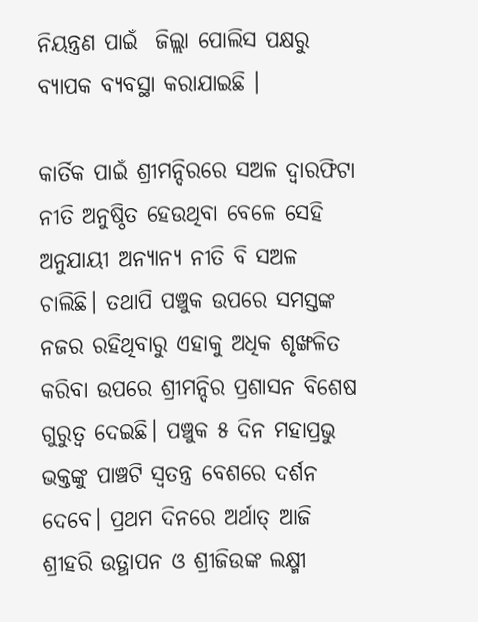ନିୟନ୍ତ୍ରଣ ପାଇଁ  ଜିଲ୍ଲା ପୋଲିସ ପକ୍ଷରୁ ବ୍ୟାପକ ବ୍ୟବସ୍ଥା କରାଯାଇଛି ।

କାର୍ତିକ ପାଇଁ ଶ୍ରୀମନ୍ଦିରରେ ସଅଳ ଦ୍ବାରଫିଟା ନୀତି ଅନୁଷ୍ଠିତ ହେଉଥିବା ବେଳେ ସେହି ଅନୁଯାୟୀ ଅନ୍ୟାନ୍ୟ ନୀତି ବି ସଅଳ ଚାଲିଛି। ତଥାପି ପଞ୍ଚୁକ ଉପରେ ସମସ୍ତଙ୍କ ନଜର ରହିଥିବାରୁ ଏହାକୁ ଅଧିକ ଶୃଙ୍ଖଳିତ କରିବା ଉପରେ ଶ୍ରୀମନ୍ଦିର ପ୍ରଶାସନ ବିଶେଷ ଗୁରୁତ୍ବ ଦେଇଛି। ପଞ୍ଚୁକ ୫ ଦିନ ମହାପ୍ରଭୁ ଭକ୍ତଙ୍କୁ ପାଞ୍ଚଟି ସ୍ବତନ୍ତ୍ର ବେଶରେ ଦର୍ଶନ ଦେବେ। ପ୍ରଥମ ଦିନରେ ଅର୍ଥାତ୍ ଆଜି ଶ୍ରୀହରି ଉତ୍ଥାପନ ଓ ଶ୍ରୀଜିଉଙ୍କ ଲକ୍ଷ୍ମୀ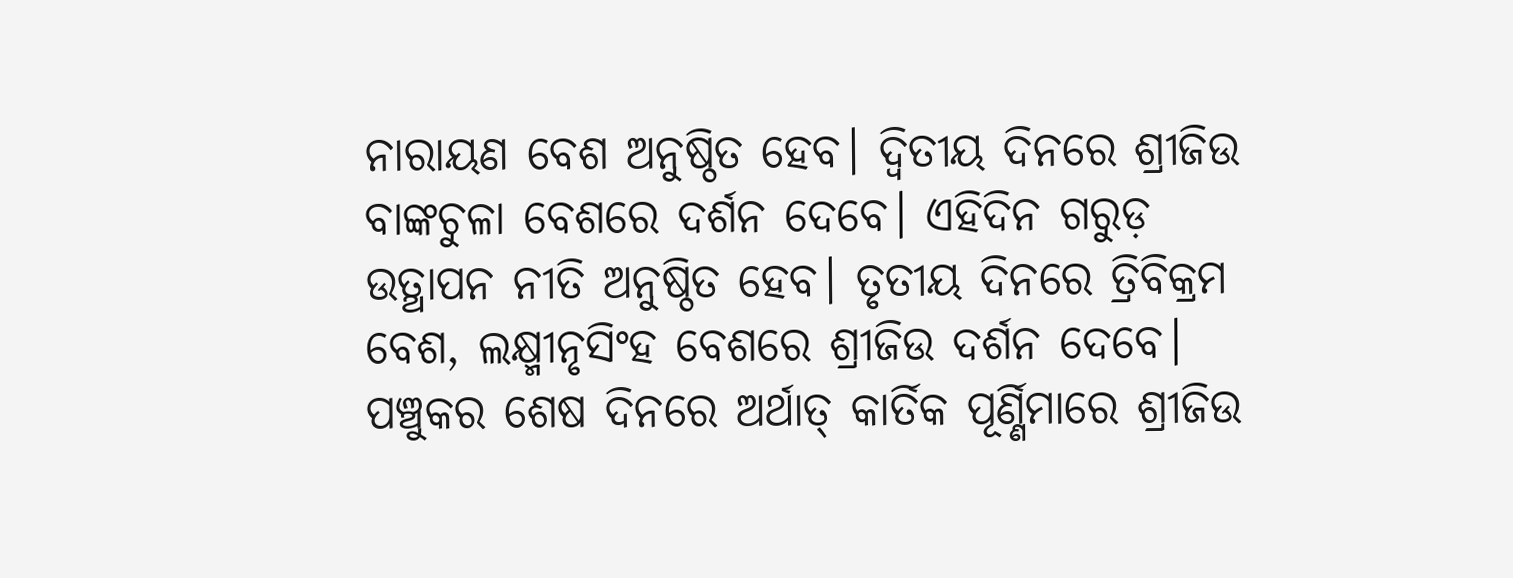ନାରାୟଣ ବେଶ ଅନୁଷ୍ଠିତ ହେବ। ଦ୍ବିତୀୟ ଦିନରେ ଶ୍ରୀଜିଉ ବାଙ୍କଚୁଳା ବେଶରେ ଦର୍ଶନ ଦେବେ। ଏହିଦିନ ଗରୁଡ଼ ଉତ୍ଥାପନ ନୀତି ଅନୁଷ୍ଠିତ ହେବ। ତୃତୀୟ ଦିନରେ ତ୍ରିବିକ୍ରମ ବେଶ, ଲକ୍ଷ୍ମୀନୃସିଂହ ବେଶରେ ଶ୍ରୀଜିଉ ଦର୍ଶନ ଦେବେ। ପଞ୍ଚୁକର ଶେଷ ଦିନରେ ଅର୍ଥାତ୍ କାର୍ତିକ ପୂର୍ଣ୍ଣିମାରେ ଶ୍ରୀଜିଉ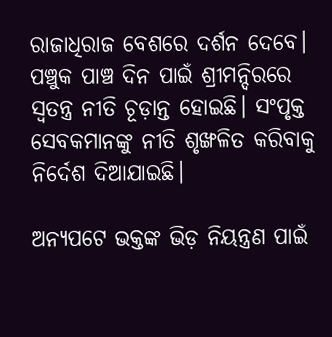ରାଜାଧିରାଜ ବେଶରେ ଦର୍ଶନ ଦେବେ। ପଞ୍ଚୁକ ପାଞ୍ଚ ଦିନ ପାଇଁ ଶ୍ରୀମନ୍ଦିରରେ ସ୍ବତନ୍ତ୍ର ନୀତି ଚୂଡ଼ାନ୍ତ ହୋଇଛି। ସଂପୃକ୍ତ ସେବକମାନଙ୍କୁ ନୀତି ଶୃଙ୍ଖଳିତ କରିବାକୁ ନିର୍ଦେଶ ଦିଆଯାଇଛି।

ଅନ୍ୟପଟେ ଭକ୍ତଙ୍କ ଭିଡ଼ ନିୟନ୍ତ୍ରଣ ପାଇଁ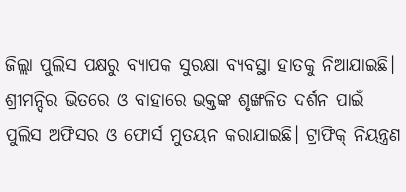ଜିଲ୍ଲା ପୁଲିସ ପକ୍ଷରୁ ବ୍ୟାପକ ସୁରକ୍ଷା ବ୍ୟବସ୍ଥା ହାତକୁ ନିଆଯାଇଛି। ଶ୍ରୀମନ୍ଦିର ଭିତରେ ଓ ବାହାରେ ଭକ୍ତଙ୍କ ଶୃଙ୍ଖଳିତ ଦର୍ଶନ ପାଇଁ ପୁଲିସ ଅଫିସର ଓ ଫୋର୍ସ ମୁତୟନ କରାଯାଇଛି। ଟ୍ରାଫିକ୍ ନିୟନ୍ତ୍ରଣ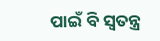ପାଇଁ ବି ସ୍ବତନ୍ତ୍ର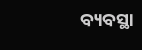ବ୍ୟବସ୍ଥା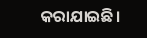କରାଯାଇଛି।